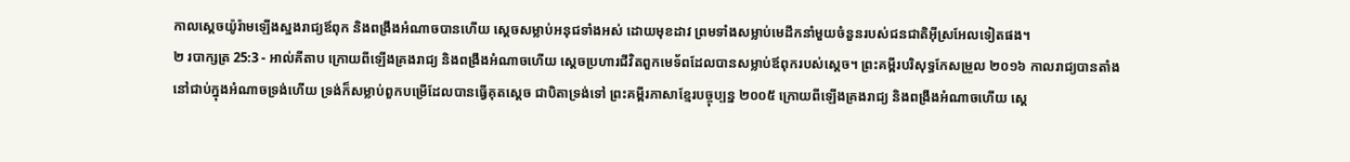កាលស្តេចយ៉ូរ៉ាមឡើងស្នងរាជ្យឪពុក និងពង្រឹងអំណាចបានហើយ ស្តេចសម្លាប់អនុជទាំងអស់ ដោយមុខដាវ ព្រមទាំងសម្លាប់មេដឹកនាំមួយចំនួនរបស់ជនជាតិអ៊ីស្រអែលទៀតផង។
២ របាក្សត្រ 25:3 - អាល់គីតាប ក្រោយពីឡើងគ្រងរាជ្យ និងពង្រឹងអំណាចហើយ ស្តេចប្រហារជីវិតពួកមេទ័ពដែលបានសម្លាប់ឪពុករបស់ស្តេច។ ព្រះគម្ពីរបរិសុទ្ធកែសម្រួល ២០១៦ កាលរាជ្យបានតាំងនៅជាប់ក្នុងអំណាចទ្រង់ហើយ ទ្រង់ក៏សម្លាប់ពួកបម្រើដែលបានធ្វើគុតស្តេច ជាបិតាទ្រង់ទៅ ព្រះគម្ពីរភាសាខ្មែរបច្ចុប្បន្ន ២០០៥ ក្រោយពីឡើងគ្រងរាជ្យ និងពង្រឹងអំណាចហើយ ស្ដេ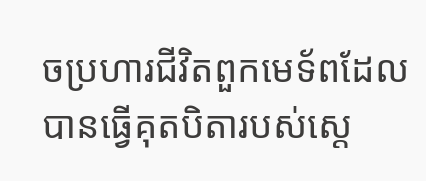ចប្រហារជីវិតពួកមេទ័ពដែលបានធ្វើគុតបិតារបស់ស្ដេ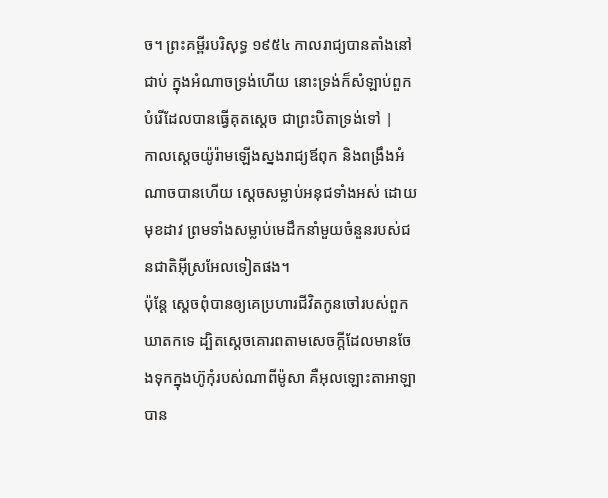ច។ ព្រះគម្ពីរបរិសុទ្ធ ១៩៥៤ កាលរាជ្យបានតាំងនៅជាប់ ក្នុងអំណាចទ្រង់ហើយ នោះទ្រង់ក៏សំឡាប់ពួកបំរើដែលបានធ្វើគុតស្តេច ជាព្រះបិតាទ្រង់ទៅ |
កាលស្តេចយ៉ូរ៉ាមឡើងស្នងរាជ្យឪពុក និងពង្រឹងអំណាចបានហើយ ស្តេចសម្លាប់អនុជទាំងអស់ ដោយមុខដាវ ព្រមទាំងសម្លាប់មេដឹកនាំមួយចំនួនរបស់ជនជាតិអ៊ីស្រអែលទៀតផង។
ប៉ុន្តែ ស្តេចពុំបានឲ្យគេប្រហារជីវិតកូនចៅរបស់ពួកឃាតកទេ ដ្បិតស្តេចគោរពតាមសេចក្តីដែលមានចែងទុកក្នុងហ៊ូកុំរបស់ណាពីម៉ូសា គឺអុលឡោះតាអាឡាបាន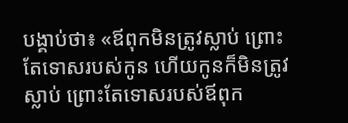បង្គាប់ថា៖ «ឪពុកមិនត្រូវស្លាប់ ព្រោះតែទោសរបស់កូន ហើយកូនក៏មិនត្រូវស្លាប់ ព្រោះតែទោសរបស់ឪពុក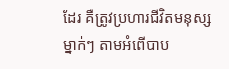ដែរ គឺត្រូវប្រហារជីវិតមនុស្សម្នាក់ៗ តាមអំពើបាប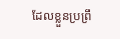ដែលខ្លួនប្រព្រឹ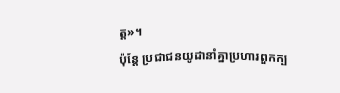ត្ត»។
ប៉ុន្តែ ប្រជាជនយូដានាំគ្នាប្រហារពួកក្ប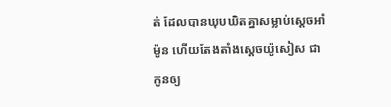ត់ ដែលបានឃុបឃិតគ្នាសម្លាប់ស្តេចអាំម៉ូន ហើយតែងតាំងស្តេចយ៉ូសៀស ជាកូនឲ្យ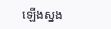ឡើងស្នង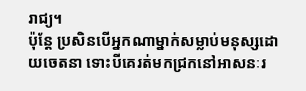រាជ្យ។
ប៉ុន្តែ ប្រសិនបើអ្នកណាម្នាក់សម្លាប់មនុស្សដោយចេតនា ទោះបីគេរត់មកជ្រកនៅអាសនៈរ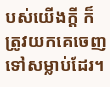បស់យើងក្តី ក៏ត្រូវយកគេចេញទៅសម្លាប់ដែរ។